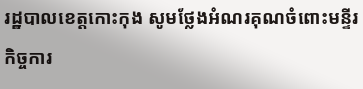រដ្ឋបាលខេត្តកោះកុង សូមថ្លែងអំណរគុណចំពោះមន្ទីរកិច្ចការ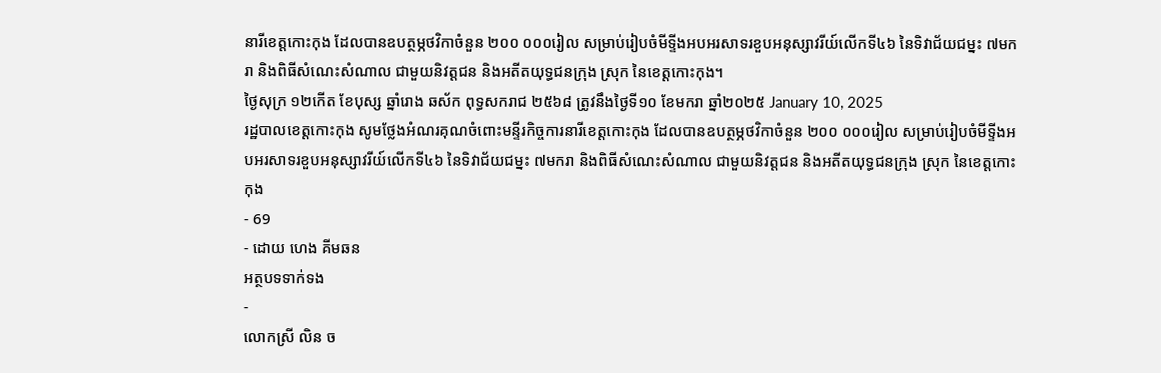នារីខេត្តកោះកុង ដែលបានឧបត្ថម្ភថវិកាចំនួន ២០០ ០០០រៀល សម្រាប់រៀបចំមីទ្ទីងអបអរសាទរខួបអនុស្សាវរីយ៍លើកទី៤៦ នៃទិវាជ័យជម្នះ ៧មករា និងពិធីសំណេះសំណាល ជាមួយនិវត្តជន និងអតីតយុទ្ធជនក្រុង ស្រុក នៃខេត្តកោះកុង។
ថ្ងៃសុក្រ ១២កើត ខែបុស្ស ឆ្នាំរោង ឆស័ក ពុទ្ធសករាជ ២៥៦៨ ត្រូវនឹងថ្ងៃទី១០ ខែមករា ឆ្នាំ២០២៥ January 10, 2025
រដ្ឋបាលខេត្តកោះកុង សូមថ្លែងអំណរគុណចំពោះមន្ទីរកិច្ចការនារីខេត្តកោះកុង ដែលបានឧបត្ថម្ភថវិកាចំនួន ២០០ ០០០រៀល សម្រាប់រៀបចំមីទ្ទីងអបអរសាទរខួបអនុស្សាវរីយ៍លើកទី៤៦ នៃទិវាជ័យជម្នះ ៧មករា និងពិធីសំណេះសំណាល ជាមួយនិវត្តជន និងអតីតយុទ្ធជនក្រុង ស្រុក នៃខេត្តកោះកុង
- 69
- ដោយ ហេង គីមឆន
អត្ថបទទាក់ទង
-
លោកស្រី លិន ច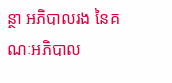ន្ថា អភិបាលរង នៃគណៈអភិបាល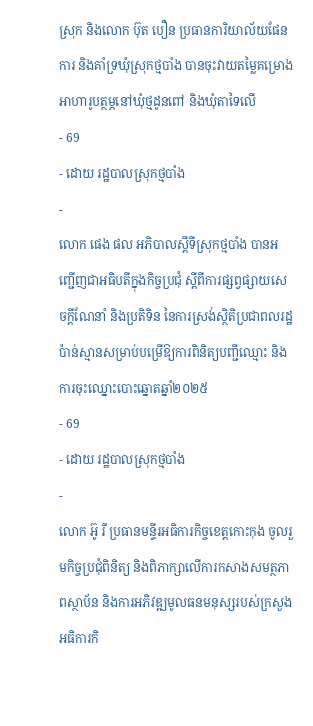ស្រុក និងលោក ប៊ុត បឿន ប្រធានការិយាល័យផែនការ និងគាំទ្រឃុំស្រុកថ្មបាំង បានចុះវាយតម្លៃគម្រោងអាហារូបត្ថម្ភនៅឃុំថ្មដូនពៅ និងឃុំតាទៃលើ
- 69
- ដោយ រដ្ឋបាលស្រុកថ្មបាំង
-
លោក ផេង ផល អភិបាលស្ដីទីស្រុកថ្មបាំង បានអញ្ជើញជាអធិបតីក្នុងកិច្ចប្រជុំ ស្ដីពីការផ្សព្វផ្សាយសេចក្តីណែនាំ និងប្រតិទិន នៃការស្រង់ស្ថិតិប្រជាពលរដ្ឋប៉ាន់ស្មានសម្រាប់បម្រើឱ្យការពិនិត្យបញ្ជីឈ្មោះ និងការចុះឈ្នោះបោះឆ្នោតឆ្នាំ២០២៥
- 69
- ដោយ រដ្ឋបាលស្រុកថ្មបាំង
-
លោក អ៊ូ រី ប្រធានមន្ទីរអធិការកិច្ចខេត្តកោះកុង ចូលរួមកិច្ចប្រជុំពិនិត្យ និងពិភាក្សាលើការកសាងសមត្ថភាពស្ថាប័ន និងការអភិវឌ្ឍមូលធនមនុស្សរបស់ក្រសួងអធិការកិ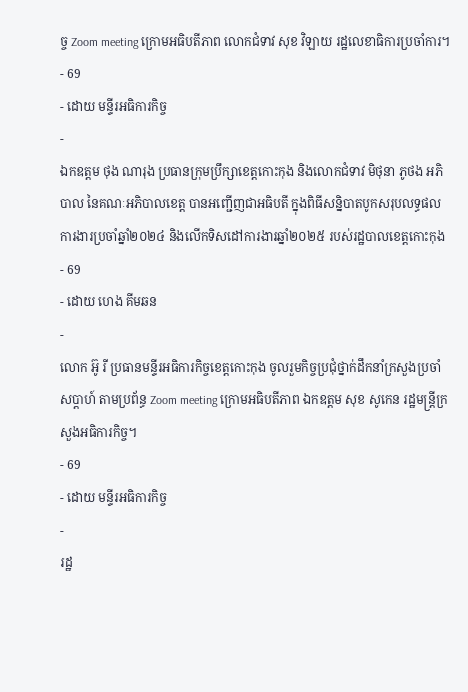ច្ច Zoom meeting ក្រោមអធិបតីភាព លោកជំទាវ សុខ វិឡាយ រដ្ឋលេខាធិការប្រចាំការ។
- 69
- ដោយ មន្ទីរអធិការកិច្ច
-
ឯកឧត្តម ថុង ណារុង ប្រធានក្រុមប្រឹក្សាខេត្តកោះកុង និងលោកជំទាវ មិថុនា ភូថង អភិបាល នៃគណៈអភិបាលខេត្ត បានអញ្ជើញជាអធិបតី ក្នុងពិធីសន្និបាតបូកសរុបលទ្ធផលការងារប្រចាំឆ្នាំ២០២៤ និងលើកទិសដៅការងារឆ្នាំ២០២៥ របស់រដ្ឋបាលខេត្តកោះកុង
- 69
- ដោយ ហេង គីមឆន
-
លោក អ៊ូ រី ប្រធានមន្ទីរអធិការកិច្ចខេត្តកោះកុង ចូលរួមកិច្ចប្រជុំថ្នាក់ដឹកនាំក្រសួងប្រចាំសប្ដាហ៍ តាមប្រព័ន្ធ Zoom meeting ក្រោមអធិបតីភាព ឯកឧត្តម សុខ សូកេន រដ្ឋមន្ត្រីក្រសួងអធិការកិច្ច។
- 69
- ដោយ មន្ទីរអធិការកិច្ច
-
រដ្ឋ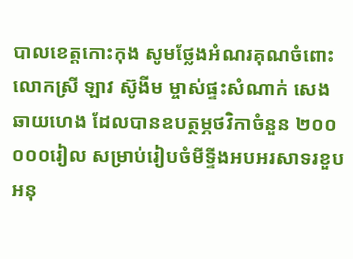បាលខេត្តកោះកុង សូមថ្លែងអំណរគុណចំពោះ លោកស្រី ឡាវ ស៊ូងីម ម្ចាស់ផ្ទះសំណាក់ សេង ឆាយហេង ដែលបានឧបត្ថម្ភថវិកាចំនួន ២០០ ០០០រៀល សម្រាប់រៀបចំមីទ្ទីងអបអរសាទរខួបអនុ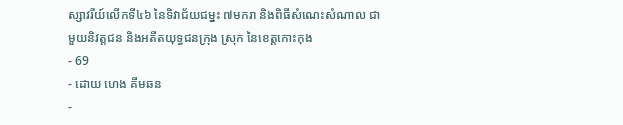ស្សាវរីយ៍លើកទី៤៦ នៃទិវាជ័យជម្នះ ៧មករា និងពិធីសំណេះសំណាល ជាមួយនិវត្តជន និងអតីតយុទ្ធជនក្រុង ស្រុក នៃខេត្តកោះកុង
- 69
- ដោយ ហេង គីមឆន
-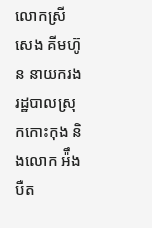លោកស្រី សេង គីមហ៊ូន នាយករងរដ្ឋបាលស្រុកកោះកុង និងលោក អ៉ឹង បឺត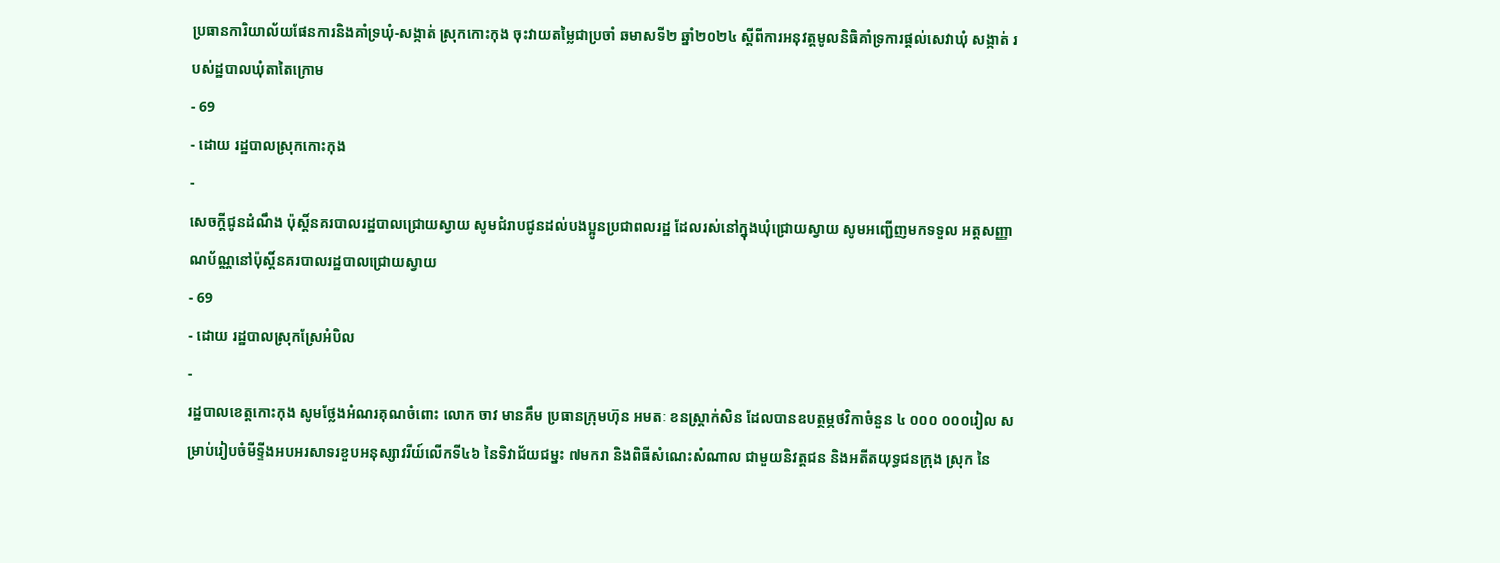ប្រធានការិយាល័យផែនការនិងគាំទ្រឃុំ-សង្កាត់ ស្រុកកោះកុង ចុះវាយតម្លៃជាប្រចាំ ឆមាសទី២ ឆ្នាំ២០២៤ ស្តីពីការអនុវត្តមូលនិធិគាំទ្រការផ្តល់សេវាឃុំ សង្កាត់ របស់ដ្ឋបាលឃុំតាតៃក្រោម
- 69
- ដោយ រដ្ឋបាលស្រុកកោះកុង
-
សេចក្ដីជូនដំណឹង ប៉ុស្តិ៍នគរបាលរដ្ឋបាលជ្រោយស្វាយ សូមជំរាបជូនដល់បងប្អូនប្រជាពលរដ្ឋ ដែលរស់នៅក្នុងឃុំជ្រោយស្វាយ សូមអញ្ជេីញមកទទួល អត្តសញ្ញាណប័ណ្ណនៅប៉ុស្តិ៍នគរបាលរដ្ឋបាលជ្រោយស្វាយ
- 69
- ដោយ រដ្ឋបាលស្រុកស្រែអំបិល
-
រដ្ឋបាលខេត្តកោះកុង សូមថ្លែងអំណរគុណចំពោះ លោក ចាវ មានគឹម ប្រធានក្រុមហ៊ុន អមតៈ ខនស្ត្រាក់សិន ដែលបានឧបត្ថម្ភថវិកាចំនួន ៤ ០០០ ០០០រៀល សម្រាប់រៀបចំមីទ្ទីងអបអរសាទរខួបអនុស្សាវរីយ៍លើកទី៤៦ នៃទិវាជ័យជម្នះ ៧មករា និងពិធីសំណេះសំណាល ជាមួយនិវត្តជន និងអតីតយុទ្ធជនក្រុង ស្រុក នៃ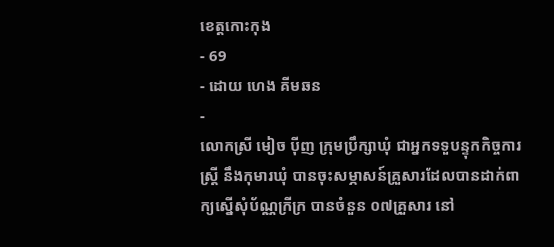ខេត្តកោះកុង
- 69
- ដោយ ហេង គីមឆន
-
លោកស្រី មៀច ប៉ីញ ក្រុមប្រឹក្សាឃុំ ជាអ្នកទទួបន្ទុកកិច្ចការ ស្រី្ត នឹងកុមារឃុំ បានចុះសម្ភាសន៍គ្រួសារដែលបានដាក់ពាក្យស្នើសុំប័ណ្ណក្រីក្រ បានចំនួន ០៧គ្រួសារ នៅ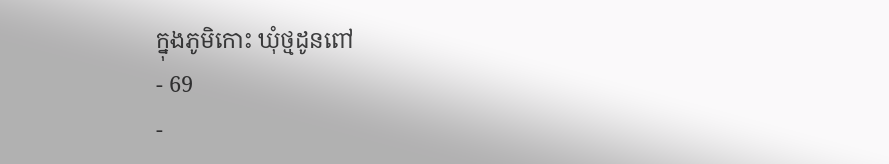ក្នុងភូមិកោះ ឃុំថ្មដូនពៅ
- 69
-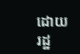ដោយ រដ្ឋ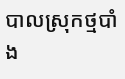បាលស្រុកថ្មបាំង